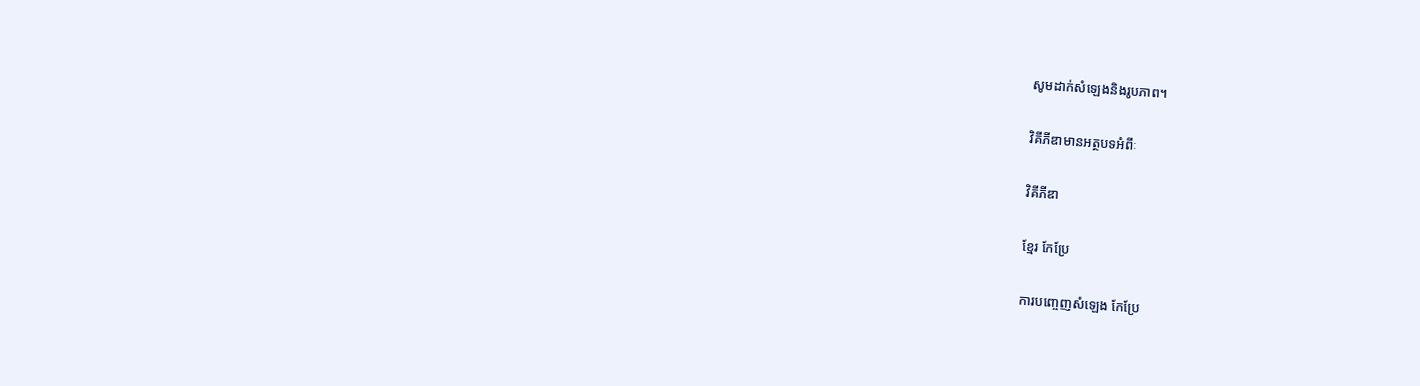សូមដាក់សំឡេងនិងរូបភាព។

វិគីភីឌាមានអត្ថបទអំពីៈ

វិគីភីឌា

ខ្មែរ កែប្រែ

ការបញ្ចេញសំឡេង កែប្រែ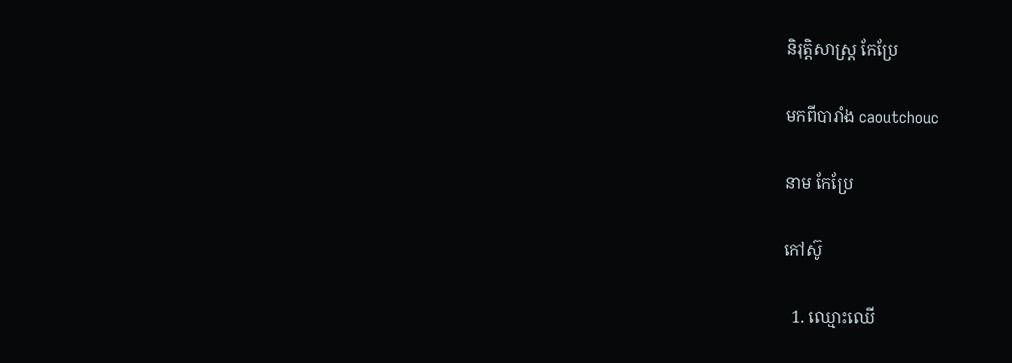និរុត្តិសាស្ត្រ កែប្រែ

មកពីបារាំង caoutchouc

នាម កែប្រែ

កៅស៊ូ

  1. ឈ្មោះឈើ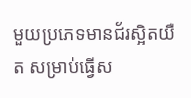មួយប្រភេទមានជ័រស្អិតយឺត សម្រាប់ធ្វើស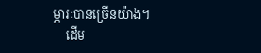ម្ភារៈបានច្រើនយ៉ាង។
    ដើម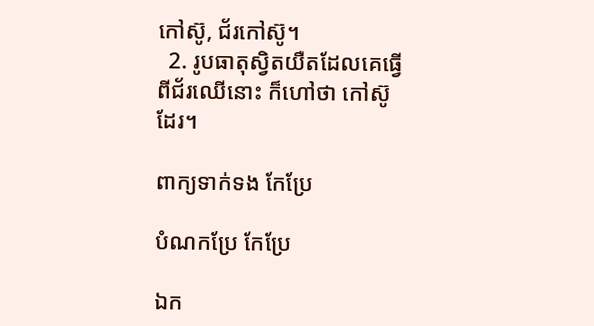កៅស៊ូ, ជ័រកៅស៊ូ។
  2. រូបធាតុស្វិតយឺតដែលគេធ្វើពីជ័រឈើនោះ ក៏ហៅថា កៅស៊ូ ដែរ។

ពាក្យទាក់ទង កែប្រែ

បំណកប្រែ កែប្រែ

ឯក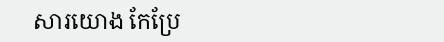សារយោង កែប្រែ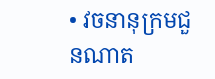• វចនានុក្រមជួនណាត